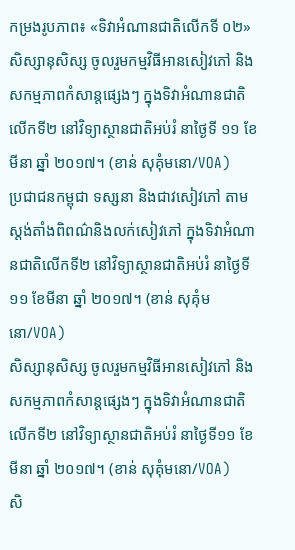កម្រងរូបភាព៖ «ទិវាអំណានជាតិលើកទី ០២»
សិស្សានុសិស្ស ចូលរួមកម្មវិធីអានសៀវភៅ និងសកម្មភាពកំសាន្តផ្សេងៗ ក្នុងទិវាអំណានជាតិលើកទី២ នៅវិទ្យាស្ថានជាតិអប់រំ នាថ្ងៃទី ១១ ខែមីនា ឆ្នាំ ២០១៧។ (ខាន់ សុគុំមនោ/VOA)
ប្រជាជនកម្ពុជា ទស្សនា និងជាវសៀវភៅ តាមស្តង់តាំងពិពណ៌និងលក់សៀវភៅ ក្នុងទិវាអំណានជាតិលើកទី២ នៅវិទ្យាស្ថានជាតិអប់រំ នាថ្ងៃទី ១១ ខែមីនា ឆ្នាំ ២០១៧។ (ខាន់ សុគុំមនោ/VOA)
សិស្សានុសិស្ស ចូលរួមកម្មវិធីអានសៀវភៅ និងសកម្មភាពកំសាន្តផ្សេងៗ ក្នុងទិវាអំណានជាតិលើកទី២ នៅវិទ្យាស្ថានជាតិអប់រំ នាថ្ងៃទី១១ ខែមីនា ឆ្នាំ ២០១៧។ (ខាន់ សុគុំមនោ/VOA)
សិ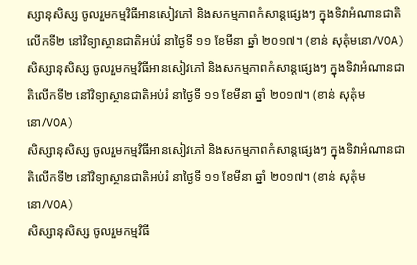ស្សានុសិស្ស ចូលរួមកម្មវិធីអានសៀវភៅ និងសកម្មភាពកំសាន្តផ្សេងៗ ក្នុងទិវាអំណានជាតិលើកទី២ នៅវិទ្យាស្ថានជាតិអប់រំ នាថ្ងៃទី ១១ ខែមីនា ឆ្នាំ ២០១៧។ (ខាន់ សុគុំមនោ/VOA)
សិស្សានុសិស្ស ចូលរួមកម្មវិធីអានសៀវភៅ និងសកម្មភាពកំសាន្តផ្សេងៗ ក្នុងទិវាអំណានជាតិលើកទី២ នៅវិទ្យាស្ថានជាតិអប់រំ នាថ្ងៃទី ១១ ខែមីនា ឆ្នាំ ២០១៧។ (ខាន់ សុគុំមនោ/VOA)
សិស្សានុសិស្ស ចូលរួមកម្មវិធីអានសៀវភៅ និងសកម្មភាពកំសាន្តផ្សេងៗ ក្នុងទិវាអំណានជាតិលើកទី២ នៅវិទ្យាស្ថានជាតិអប់រំ នាថ្ងៃទី ១១ ខែមីនា ឆ្នាំ ២០១៧។ (ខាន់ សុគុំមនោ/VOA)
សិស្សានុសិស្ស ចូលរួមកម្មវិធី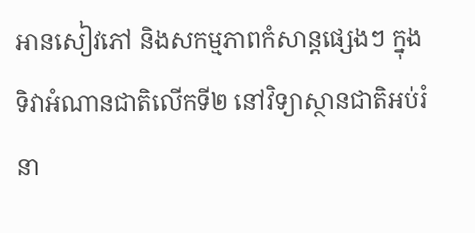អានសៀវភៅ និងសកម្មភាពកំសាន្តផ្សេងៗ ក្នុងទិវាអំណានជាតិលើកទី២ នៅវិទ្យាស្ថានជាតិអប់រំ នា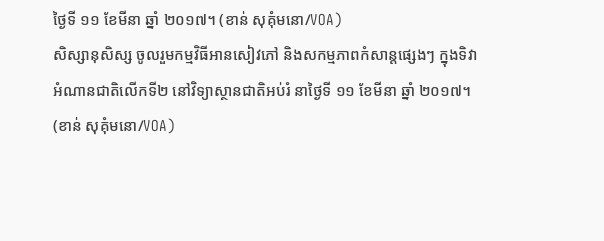ថ្ងៃទី ១១ ខែមីនា ឆ្នាំ ២០១៧។ (ខាន់ សុគុំមនោ/VOA)
សិស្សានុសិស្ស ចូលរួមកម្មវិធីអានសៀវភៅ និងសកម្មភាពកំសាន្តផ្សេងៗ ក្នុងទិវាអំណានជាតិលើកទី២ នៅវិទ្យាស្ថានជាតិអប់រំ នាថ្ងៃទី ១១ ខែមីនា ឆ្នាំ ២០១៧។ (ខាន់ សុគុំមនោ/VOA)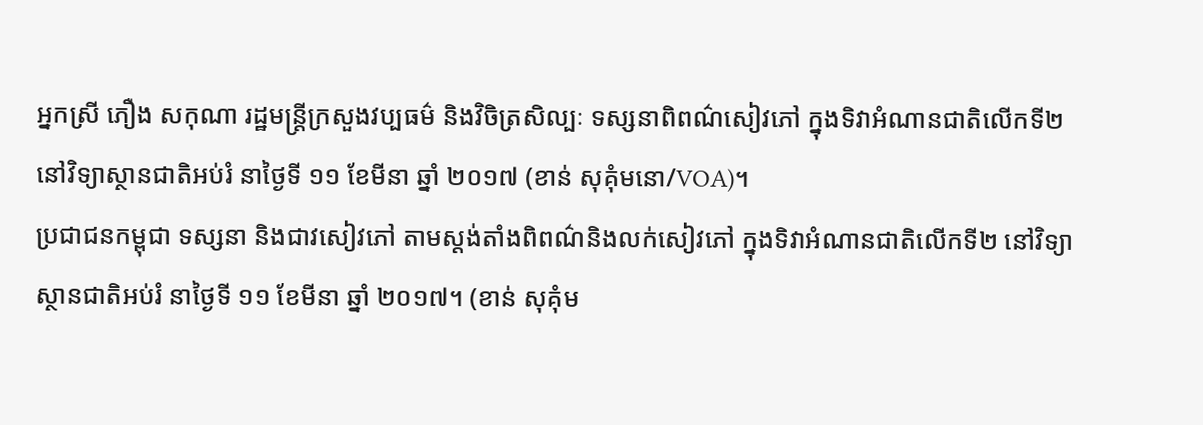អ្នកស្រី ភឿង សកុណា រដ្ឋមន្ត្រីក្រសួងវប្បធម៌ និងវិចិត្រសិល្បៈ ទស្សនាពិពណ៌សៀវភៅ ក្នុងទិវាអំណានជាតិលើកទី២ នៅវិទ្យាស្ថានជាតិអប់រំ នាថ្ងៃទី ១១ ខែមីនា ឆ្នាំ ២០១៧ (ខាន់ សុគុំមនោ/VOA)។
ប្រជាជនកម្ពុជា ទស្សនា និងជាវសៀវភៅ តាមស្តង់តាំងពិពណ៌និងលក់សៀវភៅ ក្នុងទិវាអំណានជាតិលើកទី២ នៅវិទ្យាស្ថានជាតិអប់រំ នាថ្ងៃទី ១១ ខែមីនា ឆ្នាំ ២០១៧។ (ខាន់ សុគុំម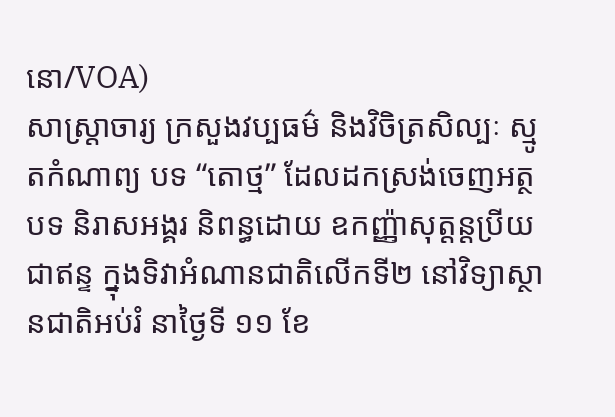នោ/VOA)
សាស្រ្តាចារ្យ ក្រសួងវប្បធម៌ និងវិចិត្រសិល្បៈ ស្មូតកំណាព្យ បទ “តោថ្ម” ដែលដកស្រង់ចេញអត្ថបទ និរាសអង្គរ និពន្ធដោយ ឧកញ្ញ៉ាសុត្តន្តប្រីយជាឥន្ទ ក្នុងទិវាអំណានជាតិលើកទី២ នៅវិទ្យាស្ថានជាតិអប់រំ នាថ្ងៃទី ១១ ខែ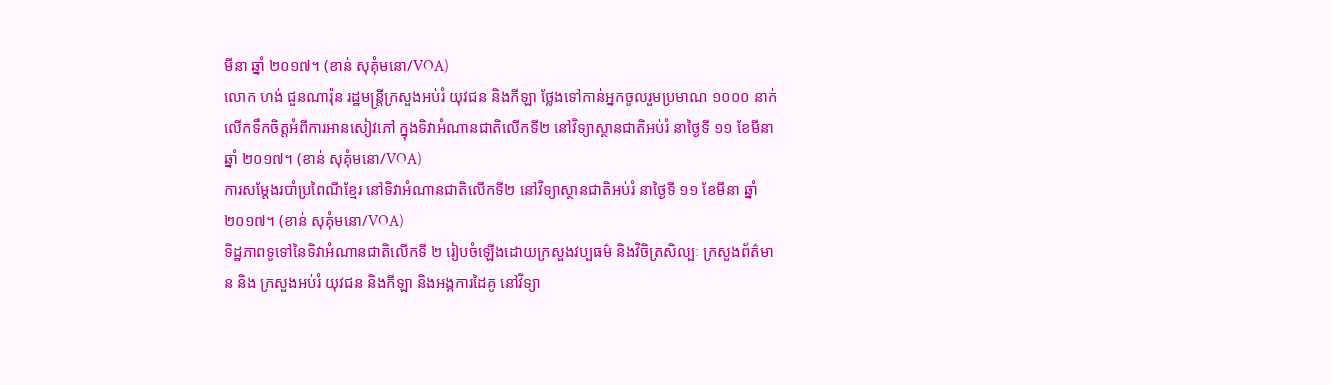មីនា ឆ្នាំ ២០១៧។ (ខាន់ សុគុំមនោ/VOA)
លោក ហង់ ជួនណារ៉ុន រដ្ឋមន្រ្តីក្រសួងអប់រំ យុវជន និងកីឡា ថ្លែងទៅកាន់អ្នកចូលរួមប្រមាណ ១០០០ នាក់ លើកទឹកចិត្តអំពីការអានសៀវភៅ ក្នុងទិវាអំណានជាតិលើកទី២ នៅវិទ្យាស្ថានជាតិអប់រំ នាថ្ងៃទី ១១ ខែមីនា ឆ្នាំ ២០១៧។ (ខាន់ សុគុំមនោ/VOA)
ការសម្តែងរបាំប្រពៃណីខ្មែរ នៅទិវាអំណានជាតិលើកទី២ នៅវិទ្យាស្ថានជាតិអប់រំ នាថ្ងៃទី ១១ ខែមីនា ឆ្នាំ ២០១៧។ (ខាន់ សុគុំមនោ/VOA)
ទិដ្ឋភាពទូទៅនៃទិវាអំណានជាតិលើកទី ២ រៀបចំឡើងដោយក្រសួងវប្បធម៌ និងវិចិត្រសិល្បៈ ក្រសួងព័ត៌មាន និង ក្រសួងអប់រំ យុវជន និងកីឡា និងអង្កការដៃគូ នៅវិទ្យា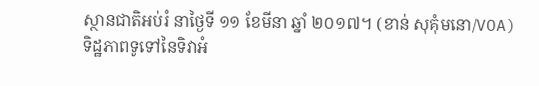ស្ថានជាតិអប់រំ នាថ្ងៃទី ១១ ខែមីនា ឆ្នាំ ២០១៧។ (ខាន់ សុគុំមនោ/VOA)
ទិដ្ឋភាពទូទៅនៃទិវាអំ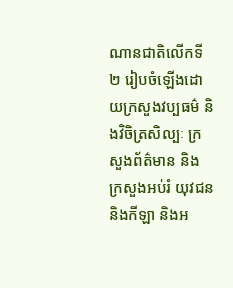ណានជាតិលើកទី ២ រៀបចំឡើងដោយក្រសួងវប្បធម៌ និងវិចិត្រសិល្បៈ ក្រសួងព័ត៌មាន និង ក្រសួងអប់រំ យុវជន និងកីឡា និងអ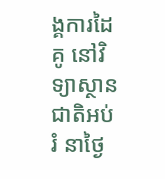ង្គការដៃគូ នៅវិទ្យាស្ថានជាតិអប់រំ នាថ្ងៃ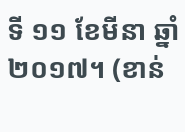ទី ១១ ខែមីនា ឆ្នាំ ២០១៧។ (ខាន់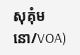សុគុំមនោ/VOA)